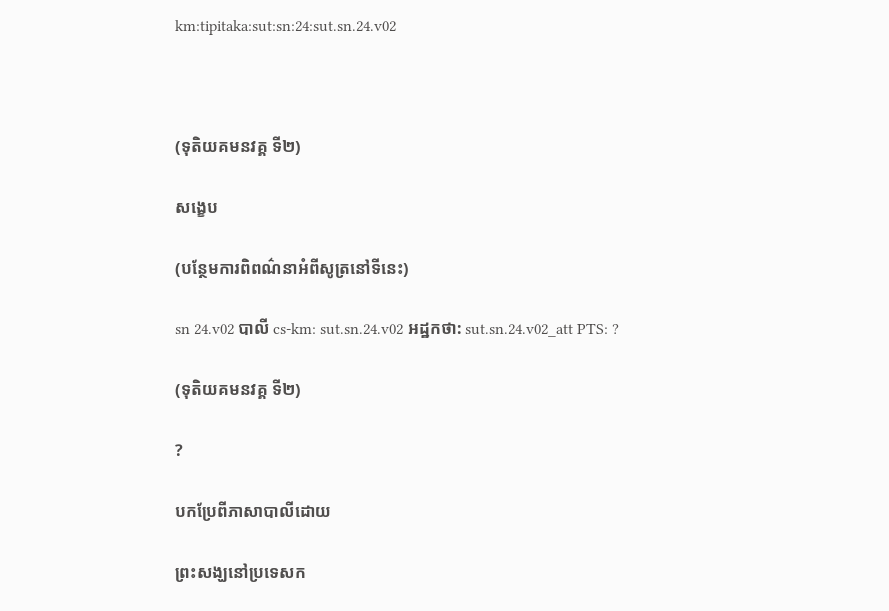km:tipitaka:sut:sn:24:sut.sn.24.v02



(ទុតិយគមនវគ្គ ទី២)

សង្ខេប

(បន្ថែមការពិពណ៌នាអំពីសូត្រនៅទីនេះ)

sn 24.v02 បាលី cs-km: sut.sn.24.v02 អដ្ឋកថា: sut.sn.24.v02_att PTS: ?

(ទុតិយគមនវគ្គ ទី២)

?

បកប្រែពីភាសាបាលីដោយ

ព្រះសង្ឃនៅប្រទេសក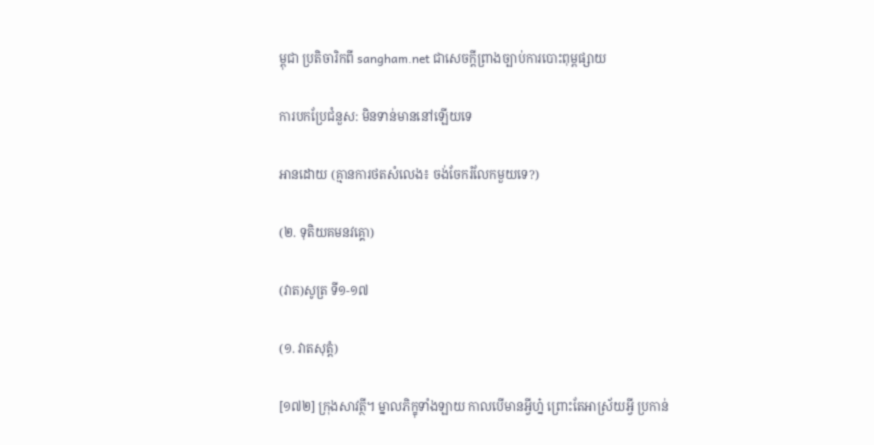ម្ពុជា ប្រតិចារិកពី sangham.net ជាសេចក្តីព្រាងច្បាប់ការបោះពុម្ពផ្សាយ

ការបកប្រែជំនួស: មិនទាន់មាននៅឡើយទេ

អានដោយ (គ្មានការថតសំលេង៖ ចង់ចែករំលែកមួយទេ?)

(២. ទុតិយគមនវគ្គោ)

(វាត)សូត្រ ទី១-១៧

(១. វាតសុត្តំ)

[១៧២] ក្រុងសាវត្ថី។ ម្នាលភិក្ខុទាំងឡាយ កាលបើមានអ្វីហ្ន៎ ព្រោះតែអាស្រ័យអ្វី ប្រកាន់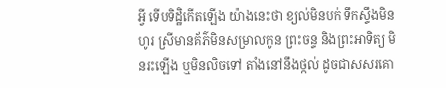អ្វី ទើបទិដ្ឋិកើតឡើង យ៉ាងនេះថា ខ្យល់មិនបក់ ទឹកស្ទឹងមិនហូរ ស្រីមានគ័ភ៌មិនសម្រាលកូន ព្រះចន្ទ និងព្រះអាទិត្យ មិនរះឡើង ឬមិនលិចទៅ តាំងនៅនឹងថ្កល់ ដូចជាសសរគោ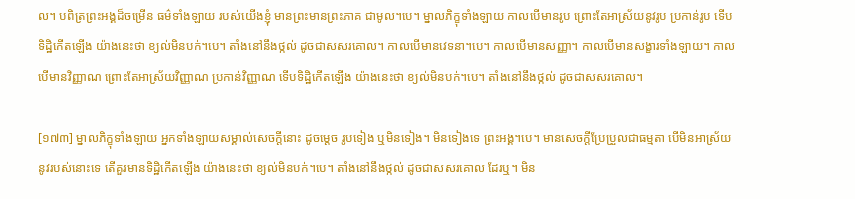ល។ បពិត្រព្រះអង្គដ៏ចម្រើន ធម៌ទាំងឡាយ របស់យើងខ្ញុំ មានព្រះមានព្រះភាគ ជាមូល។បេ។ ម្នាលភិក្ខុទាំងឡាយ កាលបើមានរូប ព្រោះតែអាស្រ័យនូវរូប ប្រកាន់រូប ទើបទិដ្ឋិកើតឡើង យ៉ាងនេះថា ខ្យល់មិនបក់។បេ។ តាំងនៅនឹងថ្កល់ ដូចជាសសរគោល។ កាលបើមានវេទនា។បេ។ កាលបើមានសញ្ញា។ កាលបើមានសង្ខារទាំងឡាយ។ កាលបើមានវិញ្ញាណ ព្រោះតែអាស្រ័យវិញ្ញាណ ប្រកាន់វិញ្ញាណ ទើបទិដ្ឋិកើតឡើង យ៉ាងនេះថា ខ្យល់មិនបក់។បេ។ តាំងនៅនឹងថ្កល់ ដូចជាសសរគោល។

[១៧៣] ម្នាលភិក្ខុទាំងឡាយ អ្នកទាំងឡាយសម្គាល់សេចក្តីនោះ ដូចម្តេច រូបទៀង ឬមិនទៀង។ មិនទៀងទេ ព្រះអង្គ។បេ។ មានសេចក្តីប្រែប្រួលជាធម្មតា បើមិនអាស្រ័យនូវរបស់នោះទេ តើគួរមានទិដ្ឋិកើតឡើង យ៉ាងនេះថា ខ្យល់មិនបក់។បេ។ តាំងនៅនឹងថ្កល់ ដូចជាសសរគោល ដែរឬ។ មិន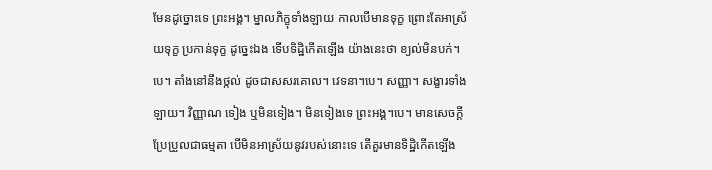មែនដូច្នោះទេ ព្រះអង្គ។ ម្នាលភិក្ខុទាំងឡាយ កាលបើមានទុក្ខ ព្រោះតែអាស្រ័យទុក្ខ ប្រកាន់ទុក្ខ ដូច្នេះឯង ទើបទិដ្ឋិកើតឡើង យ៉ាងនេះថា ខ្យល់មិនបក់។បេ។ តាំងនៅនឹងថ្កល់ ដូចជាសសរគោល។ វេទនា។បេ។ សញ្ញា។ សង្ខារទាំងឡាយ។ វិញ្ញាណ ទៀង ឬមិនទៀង។ មិនទៀងទេ ព្រះអង្គ។បេ។ មានសេចក្តីប្រែប្រួលជាធម្មតា បើមិនអាស្រ័យនូវរបស់នោះទេ តើគួរមានទិដ្ឋិកើតឡើង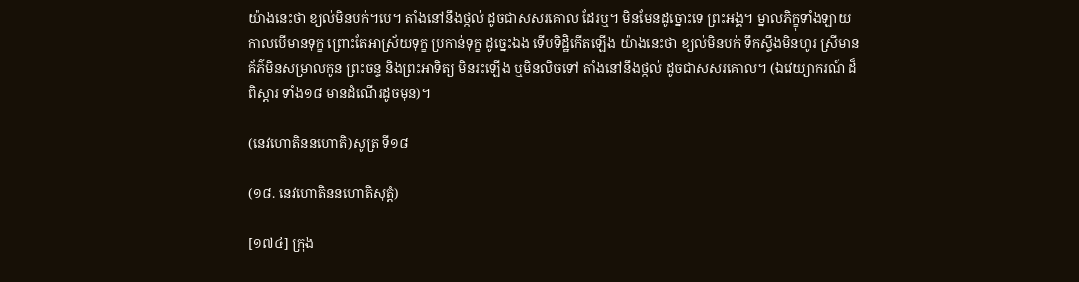យ៉ាងនេះថា ខ្យល់មិនបក់។បេ។ តាំងនៅនឹងថ្កល់ ដូចជាសសរគោល ដែរឬ។ មិនមែនដូច្នោះទេ ព្រះអង្គ។ ម្នាលភិក្ខុទាំងឡាយ កាលបើមានទុក្ខ ព្រោះតែអាស្រ័យទុក្ខ ប្រកាន់ទុក្ខ ដូច្នេះឯង ទើបទិដ្ឋិកើតឡើង យ៉ាងនេះថា ខ្យល់មិនបក់ ទឹកស្ទឹងមិនហូរ ស្រីមានគ័ភ៌មិនសម្រាលកូន ព្រះចន្ទ និងព្រះអាទិត្យ មិនរះឡើង ឬមិនលិចទៅ តាំងនៅនឹងថ្កល់ ដូចជាសសរគោល។ (ឯវេយ្យាករណ៍ ដ៏ពិស្តារ ទាំង១៨ មានដំណើរដូចមុន)។

(នេវហោតិននហោតិ)សូត្រ ទី១៨

(១៨. នេវហោតិននហោតិសុត្តំ)

[១៧៤] ក្រុង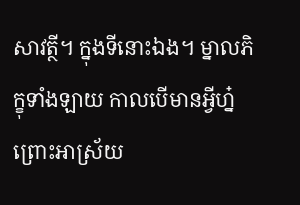សាវត្ថី។ ក្នុងទីនោះឯង។ ម្នាលភិក្ខុទាំងឡាយ កាលបើមានអ្វីហ្ន៎ ព្រោះអាស្រ័យ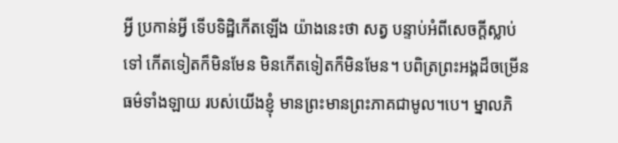អ្វី ប្រកាន់អ្វី ទើបទិដ្ឋិកើតឡើង យ៉ាងនេះថា សត្វ បន្ទាប់អំពីសេចក្តីស្លាប់ទៅ កើតទៀតក៏មិនមែន មិនកើតទៀតក៏មិនមែន។ បពិត្រព្រះអង្គដ៏ចម្រើន ធម៌ទាំងឡាយ របស់យើងខ្ញុំ មានព្រះមានព្រះភាគជាមូល។បេ។ ម្នាលភិ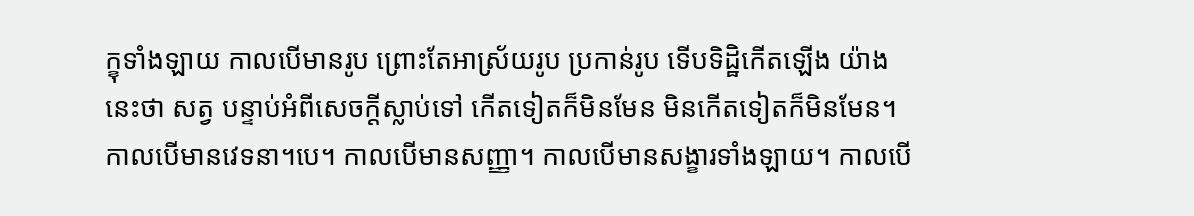ក្ខុទាំងឡាយ កាលបើមានរូប ព្រោះតែអាស្រ័យរូប ប្រកាន់រូប ទើបទិដ្ឋិកើតឡើង យ៉ាងនេះថា សត្វ បន្ទាប់អំពីសេចក្តីស្លាប់ទៅ កើតទៀតក៏មិនមែន មិនកើតទៀតក៏មិនមែន។ កាលបើមានវេទនា។បេ។ កាលបើមានសញ្ញា។ កាលបើមានសង្ខារទាំងឡាយ។ កាលបើ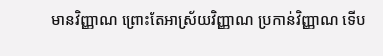មានវិញ្ញាណ ព្រោះតែអាស្រ័យវិញ្ញាណ ប្រកាន់វិញ្ញាណ ទើប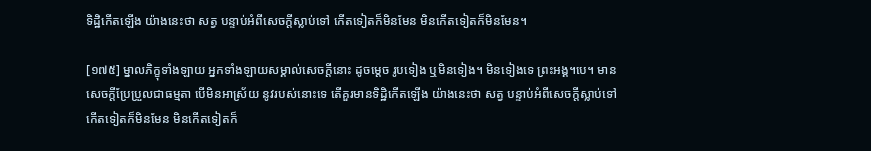ទិដ្ឋិកើតឡើង យ៉ាងនេះថា សត្វ បន្ទាប់អំពីសេចក្តីស្លាប់ទៅ កើតទៀតក៏មិនមែន មិនកើតទៀតក៏មិនមែន។

[១៧៥] ម្នាលភិក្ខុទាំងឡាយ អ្នកទាំងឡាយសម្គាល់សេចក្តីនោះ ដូចម្តេច រូបទៀង ឬមិនទៀង។ មិនទៀងទេ ព្រះអង្គ។បេ។ មានសេចក្តីប្រែប្រួលជាធម្មតា បើមិនអាស្រ័យ នូវរបស់នោះទេ តើគួរមានទិដ្ឋិកើតឡើង យ៉ាងនេះថា សត្វ បន្ទាប់អំពីសេចក្តីស្លាប់ទៅ កើតទៀតក៏មិនមែន មិនកើតទៀតក៏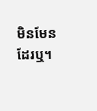មិនមែន ដែរឬ។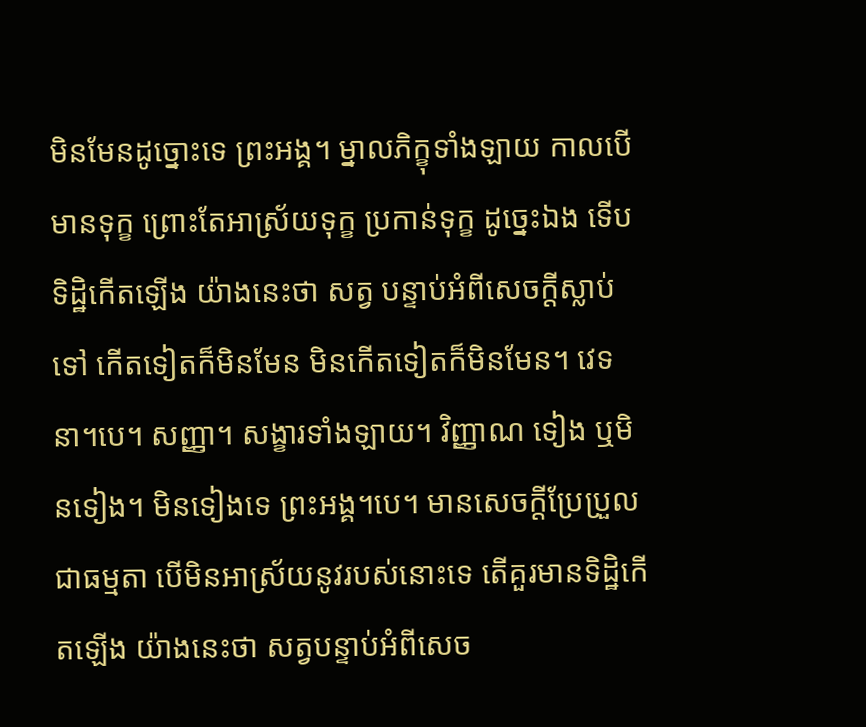មិនមែនដូច្នោះទេ ព្រះអង្គ។ ម្នាលភិក្ខុទាំងឡាយ កាលបើមានទុក្ខ ព្រោះតែអាស្រ័យទុក្ខ ប្រកាន់ទុក្ខ ដូច្នេះឯង ទើបទិដ្ឋិកើតឡើង យ៉ាងនេះថា សត្វ បន្ទាប់អំពីសេចក្តីស្លាប់ទៅ កើតទៀតក៏មិនមែន មិនកើតទៀតក៏មិនមែន។ វេទនា។បេ។ សញ្ញា។ សង្ខារទាំងឡាយ។ វិញ្ញាណ ទៀង ឬមិនទៀង។ មិនទៀងទេ ព្រះអង្គ។បេ។ មានសេចក្តីប្រែប្រួលជាធម្មតា បើមិនអាស្រ័យនូវរបស់នោះទេ តើគួរមានទិដ្ឋិកើតឡើង យ៉ាងនេះថា សត្វបន្ទាប់អំពីសេច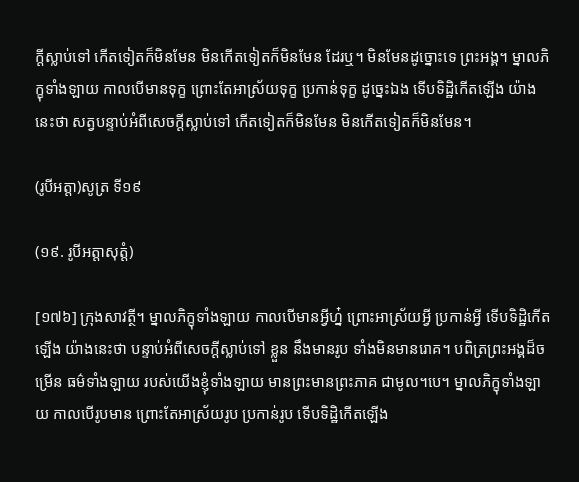ក្តីស្លាប់ទៅ កើតទៀតក៏មិនមែន មិនកើតទៀតក៏មិនមែន ដែរឬ។ មិនមែនដូច្នោះទេ ព្រះអង្គ។ ម្នាលភិក្ខុទាំងឡាយ កាលបើមានទុក្ខ ព្រោះតែអាស្រ័យទុក្ខ ប្រកាន់ទុក្ខ ដូច្នេះឯង ទើបទិដ្ឋិកើតឡើង យ៉ាងនេះថា សត្វបន្ទាប់អំពីសេចក្តីស្លាប់ទៅ កើតទៀតក៏មិនមែន មិនកើតទៀតក៏មិនមែន។

(រូបីអត្តា)សូត្រ ទី១៩

(១៩. រូបីអត្តាសុត្តំ)

[១៧៦] ក្រុងសាវត្ថី។ ម្នាលភិក្ខុទាំងឡាយ កាលបើមានអ្វីហ្ន៎ ព្រោះអាស្រ័យអ្វី ប្រកាន់អ្វី ទើបទិដ្ឋិកើតឡើង យ៉ាងនេះថា បន្ទាប់អំពីសេចក្តីស្លាប់ទៅ ខ្លួន នឹងមានរូប ទាំងមិនមានរោគ។ បពិត្រព្រះអង្គដ៏ចម្រើន ធម៌ទាំងឡាយ របស់យើងខ្ញុំទាំងឡាយ មានព្រះមានព្រះភាគ ជាមូល។បេ។ ម្នាលភិក្ខុទាំងឡាយ កាលបើរូបមាន ព្រោះតែអាស្រ័យរូប ប្រកាន់រូប ទើបទិដ្ឋិកើតឡើង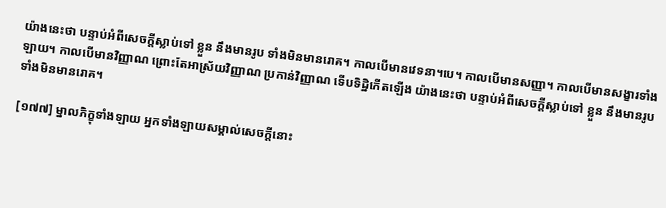យ៉ាងនេះថា បន្ទាប់អំពីសេចក្តីស្លាប់ទៅ ខ្លួន នឹងមានរូប ទាំងមិនមានរោគ។ កាលបើមានវេទនា។បេ។ កាលបើមានសញ្ញា។ កាលបើមានសង្ខារទាំងឡាយ។ កាលបើមានវិញ្ញាណ ព្រោះតែអាស្រ័យវិញ្ញាណ ប្រកាន់វិញ្ញាណ ទើបទិដ្ឋិកើតឡើង យ៉ាងនេះថា បន្ទាប់អំពីសេចក្តីស្លាប់ទៅ ខ្លួន នឹងមានរូប ទាំងមិនមានរោគ។

[១៧៧] ម្នាលភិក្ខុទាំងឡាយ អ្នកទាំងឡាយសម្គាល់សេចក្តីនោះ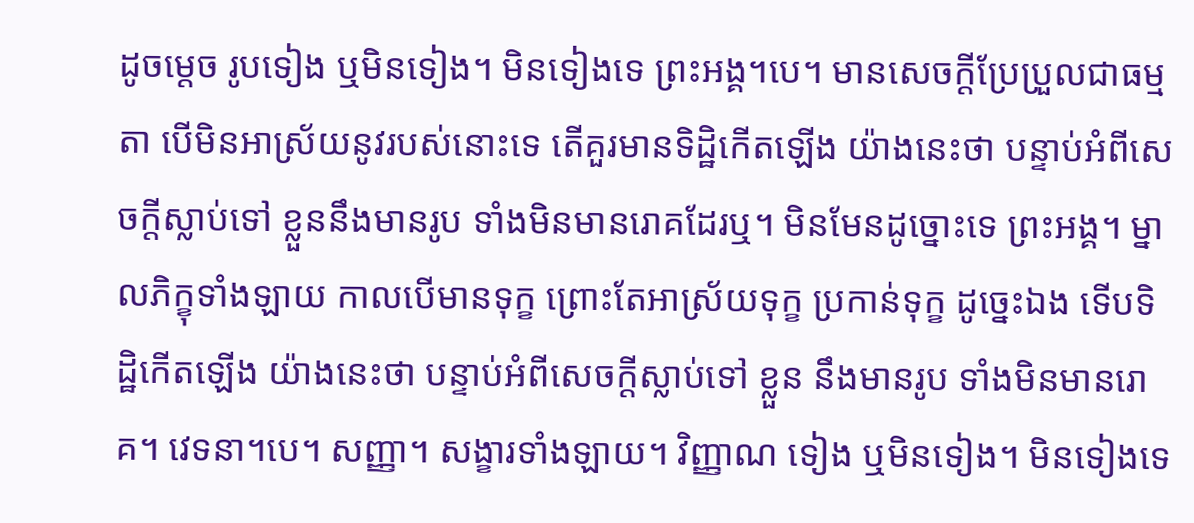ដូចម្តេច រូបទៀង ឬមិនទៀង។ មិនទៀងទេ ព្រះអង្គ។បេ។ មានសេចក្តីប្រែប្រួលជាធម្មតា បើមិនអាស្រ័យនូវរបស់នោះទេ តើគួរមានទិដ្ឋិកើតឡើង យ៉ាងនេះថា បន្ទាប់អំពីសេចក្តីស្លាប់ទៅ ខ្លួននឹងមានរូប ទាំងមិនមានរោគដែរឬ។ មិនមែនដូច្នោះទេ ព្រះអង្គ។ ម្នាលភិក្ខុទាំងឡាយ កាលបើមានទុក្ខ ព្រោះតែអាស្រ័យទុក្ខ ប្រកាន់ទុក្ខ ដូច្នេះឯង ទើបទិដ្ឋិកើតឡើង យ៉ាងនេះថា បន្ទាប់អំពីសេចក្តីស្លាប់ទៅ ខ្លួន នឹងមានរូប ទាំងមិនមានរោគ។ វេទនា។បេ។ សញ្ញា។ សង្ខារទាំងឡាយ។ វិញ្ញាណ ទៀង ឬមិនទៀង។ មិនទៀងទេ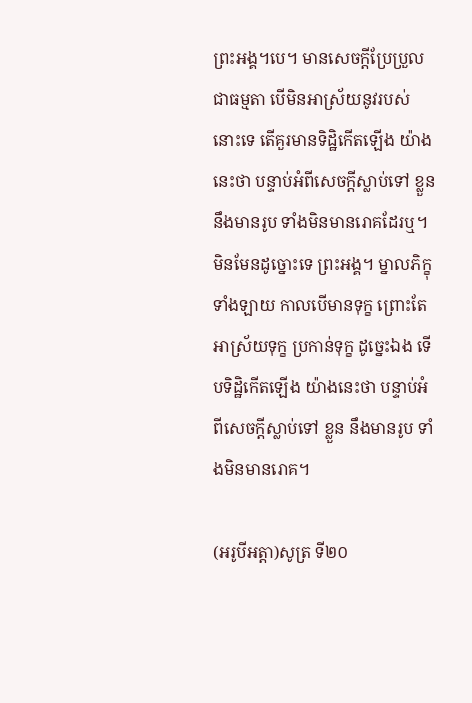ព្រះអង្គ។បេ។ មានសេចក្តីប្រែប្រួលជាធម្មតា បើមិនអាស្រ័យនូវរបស់នោះទេ តើគួរមានទិដ្ឋិកើតឡើង យ៉ាងនេះថា បន្ទាប់អំពីសេចក្តីស្លាប់ទៅ ខ្លួន នឹងមានរូប ទាំងមិនមានរោគដែរឬ។ មិនមែនដូច្នោះទេ ព្រះអង្គ។ ម្នាលភិក្ខុទាំងឡាយ កាលបើមានទុក្ខ ព្រោះតែអាស្រ័យទុក្ខ ប្រកាន់ទុក្ខ ដូច្នេះឯង ទើបទិដ្ឋិកើតឡើង យ៉ាងនេះថា បន្ទាប់អំពីសេចក្តីស្លាប់ទៅ ខ្លួន នឹងមានរូប ទាំងមិនមានរោគ។

(អរូបីអត្តា)សូត្រ ទី២០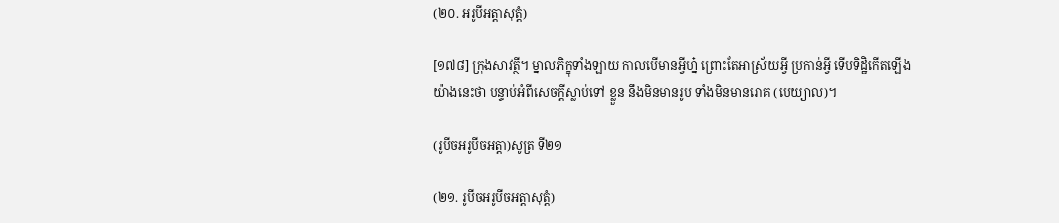(២០. អរូបីអត្តាសុត្តំ)

[១៧៨] ក្រុងសាវត្ថី។ ម្នាលភិក្ខុទាំងឡាយ កាលបើមានអ្វីហ្ន៎ ព្រោះតែអាស្រ័យអ្វី ប្រកាន់អ្វី ទើបទិដ្ឋិកើតឡើង យ៉ាងនេះថា បន្ទាប់អំពីសេចក្តីស្លាប់ទៅ ខ្លួន នឹងមិនមានរូប ទាំងមិនមានរោគ (បេយ្យាល)។

(រូបីចអរូបីចអត្តា)សូត្រ ទី២១

(២១. រូបីចអរូបីចអត្តាសុត្តំ)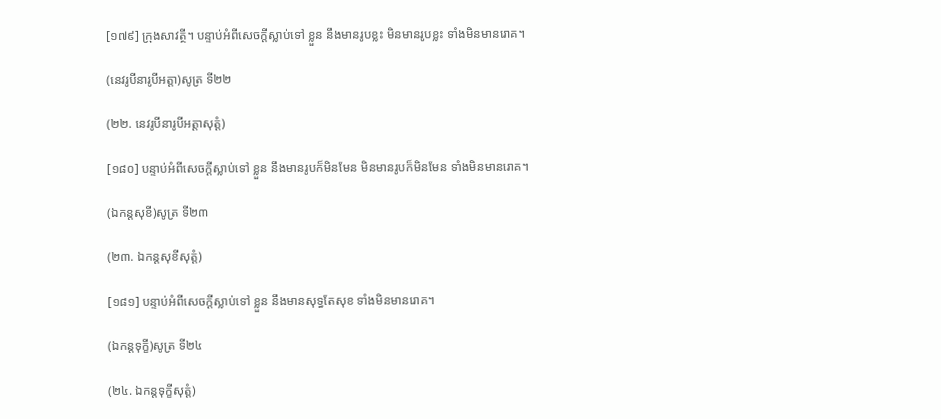[១៧៩] ក្រុងសាវត្ថី។ បន្ទាប់អំពីសេចក្តីស្លាប់ទៅ ខ្លួន នឹងមានរូបខ្លះ មិនមានរូបខ្លះ ទាំងមិនមានរោគ។

(នេវរូបីនារូបីអត្តា)សូត្រ ទី២២

(២២. នេវរូបីនារូបីអត្តាសុត្តំ)

[១៨០] បន្ទាប់អំពីសេចក្តីស្លាប់ទៅ ខ្លួន នឹងមានរូបក៏មិនមែន មិនមានរូបក៏មិនមែន ទាំងមិនមានរោគ។

(ឯកន្តសុខី)សូត្រ ទី២៣

(២៣. ឯកន្តសុខីសុត្តំ)

[១៨១] បន្ទាប់អំពីសេចក្តីស្លាប់ទៅ ខ្លួន នឹងមានសុទ្ធតែសុខ ទាំងមិនមានរោគ។

(ឯកន្តទុក្ខី)សូត្រ ទី២៤

(២៤. ឯកន្តទុក្ខីសុត្តំ)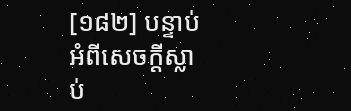[១៨២] បន្ទាប់អំពីសេចក្តីស្លាប់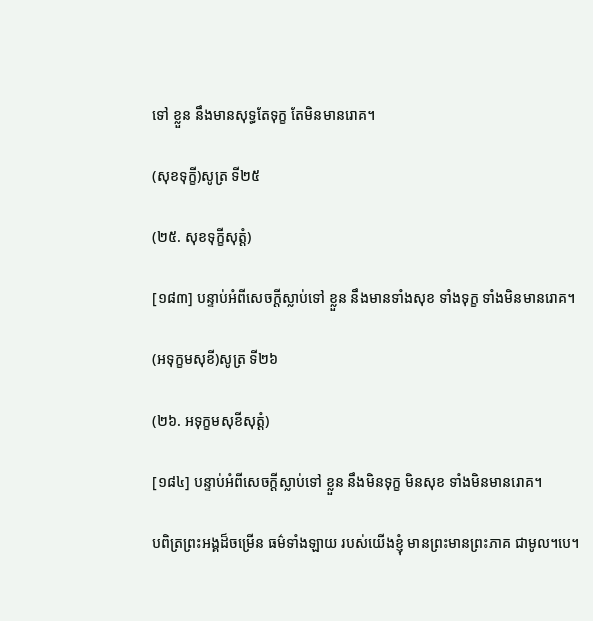ទៅ ខ្លួន នឹងមានសុទ្ធតែទុក្ខ តែមិនមានរោគ។

(សុខទុក្ខី)សូត្រ ទី២៥

(២៥. សុខទុក្ខីសុត្តំ)

[១៨៣] បន្ទាប់អំពីសេចក្តីស្លាប់ទៅ ខ្លួន នឹងមានទាំងសុខ ទាំងទុក្ខ ទាំងមិនមានរោគ។

(អទុក្ខមសុខី)សូត្រ ទី២៦

(២៦. អទុក្ខមសុខីសុត្តំ)

[១៨៤] បន្ទាប់អំពីសេចក្តីស្លាប់ទៅ ខ្លួន នឹងមិនទុក្ខ មិនសុខ ទាំងមិនមានរោគ។

បពិត្រព្រះអង្គដ៏ចម្រើន ធម៌ទាំងឡាយ របស់យើងខ្ញុំ មានព្រះមានព្រះភាគ ជាមូល។បេ។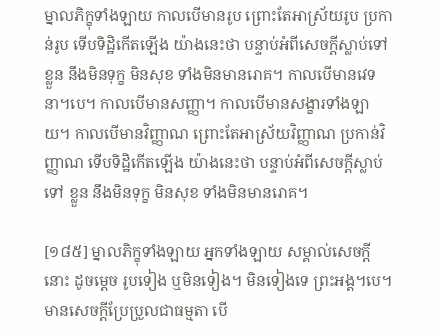ម្នាលភិក្ខុទាំងឡាយ កាលបើមានរូប ព្រោះតែអាស្រ័យរូប ប្រកាន់រូប ទើបទិដ្ឋិកើតឡើង យ៉ាងនេះថា បន្ទាប់អំពីសេចក្តីស្លាប់ទៅ ខ្លួន នឹងមិនទុក្ខ មិនសុខ ទាំងមិនមានរោគ។ កាលបើមានវេទនា។បេ។ កាលបើមានសញ្ញា។ កាលបើមានសង្ខារទាំងឡាយ។ កាលបើមានវិញ្ញាណ ព្រោះតែអាស្រ័យវិញ្ញាណ ប្រកាន់វិញ្ញាណ ទើបទិដ្ឋិកើតឡើង យ៉ាងនេះថា បន្ទាប់អំពីសេចក្តីស្លាប់ទៅ ខ្លួន នឹងមិនទុក្ខ មិនសុខ ទាំងមិនមានរោគ។

[១៨៥] ម្នាលភិក្ខុទាំងឡាយ អ្នកទាំងឡាយ សម្គាល់សេចក្តីនោះ ដូចម្តេច រូបទៀង ឬមិនទៀង។ មិនទៀងទេ ព្រះអង្គ។បេ។ មានសេចក្តីប្រែប្រួលជាធម្មតា បើ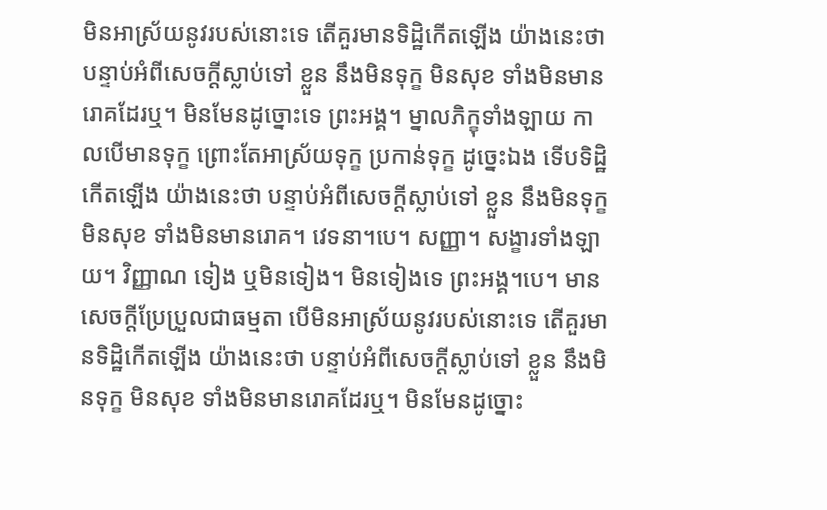មិនអាស្រ័យនូវរបស់នោះទេ តើគួរមានទិដ្ឋិកើតឡើង យ៉ាងនេះថា បន្ទាប់អំពីសេចក្តីស្លាប់ទៅ ខ្លួន នឹងមិនទុក្ខ មិនសុខ ទាំងមិនមានរោគដែរឬ។ មិនមែនដូច្នោះទេ ព្រះអង្គ។ ម្នាលភិក្ខុទាំងឡាយ កាលបើមានទុក្ខ ព្រោះតែអាស្រ័យទុក្ខ ប្រកាន់ទុក្ខ ដូច្នេះឯង ទើបទិដ្ឋិកើតឡើង យ៉ាងនេះថា បន្ទាប់អំពីសេចក្តីស្លាប់ទៅ ខ្លួន នឹងមិនទុក្ខ មិនសុខ ទាំងមិនមានរោគ។ វេទនា។បេ។ សញ្ញា។ សង្ខារទាំងឡាយ។ វិញ្ញាណ ទៀង ឬមិនទៀង។ មិនទៀងទេ ព្រះអង្គ។បេ។ មានសេចក្តីប្រែប្រួលជាធម្មតា បើមិនអាស្រ័យនូវរបស់នោះទេ តើគួរមានទិដ្ឋិកើតឡើង យ៉ាងនេះថា បន្ទាប់អំពីសេចក្តីស្លាប់ទៅ ខ្លួន នឹងមិនទុក្ខ មិនសុខ ទាំងមិនមានរោគដែរឬ។ មិនមែនដូច្នោះ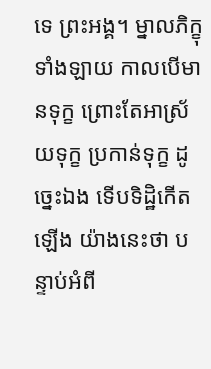ទេ ព្រះអង្គ។ ម្នាលភិក្ខុទាំងឡាយ កាលបើមានទុក្ខ ព្រោះតែអាស្រ័យទុក្ខ ប្រកាន់ទុក្ខ ដូច្នេះឯង ទើបទិដ្ឋិកើតឡើង យ៉ាងនេះថា បន្ទាប់អំពី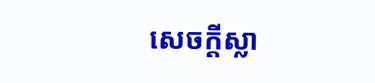សេចក្តីស្លា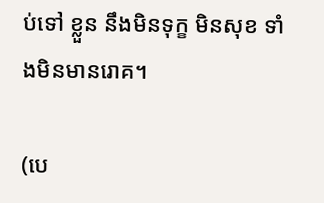ប់ទៅ ខ្លួន នឹងមិនទុក្ខ មិនសុខ ទាំងមិនមានរោគ។

(បេ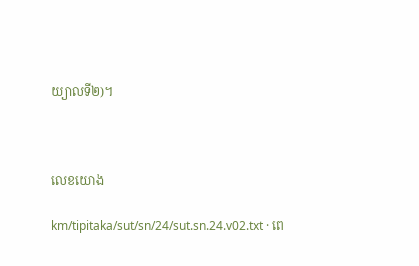យ្យាលទី២)។



លេខយោង

km/tipitaka/sut/sn/24/sut.sn.24.v02.txt · ពេ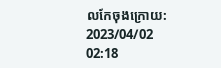លកែចុងក្រោយ: 2023/04/02 02:18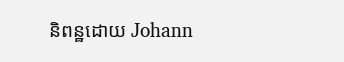និពន្ឋដោយ Johann